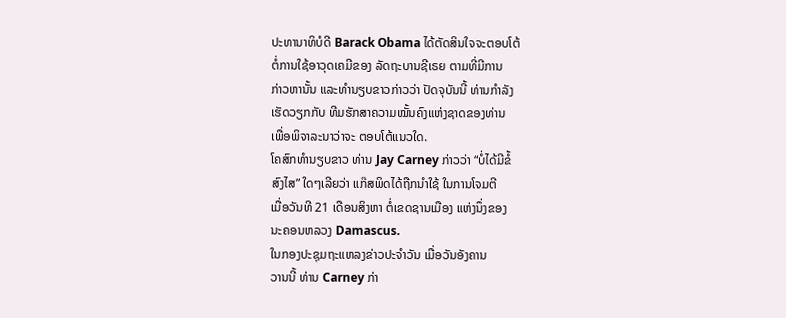ປະທານາທິບໍດີ Barack Obama ໄດ້ຕັດສິນໃຈຈະຕອບໂຕ້
ຕໍ່ການໃຊ້ອາວຸດເຄມີຂອງ ລັດຖະບານຊີເຣຍ ຕາມທີ່ມີການ
ກ່າວຫານັ້ນ ແລະທໍານຽບຂາວກ່າວວ່າ ປັດຈຸບັນນີ້ ທ່ານກໍາລັງ
ເຮັດວຽກກັບ ທີມຮັກສາຄວາມໝັ້ນຄົງແຫ່ງຊາດຂອງທ່ານ
ເພື່ອພິຈາລະນາວ່າຈະ ຕອບໂຕ້ແນວໃດ.
ໂຄສົກທໍານຽບຂາວ ທ່ານ Jay Carney ກ່າວວ່າ “ບໍ່ໄດ້ມີຂໍ້
ສົງໄສ” ໃດໆເລີຍວ່າ ແກ໊ສພິດໄດ້ຖືກນໍາໃຊ້ ໃນການໂຈມຕີ
ເມື່ອວັນທີ 21 ເດືອນສິງຫາ ຕໍ່ເຂດຊານເມືອງ ແຫ່ງນຶ່ງຂອງ
ນະຄອນຫລວງ Damascus.
ໃນກອງປະຊຸມຖະແຫລງຂ່າວປະຈໍາວັນ ເມື່ອວັນອັງຄານ
ວານນີ້ ທ່ານ Carney ກ່າ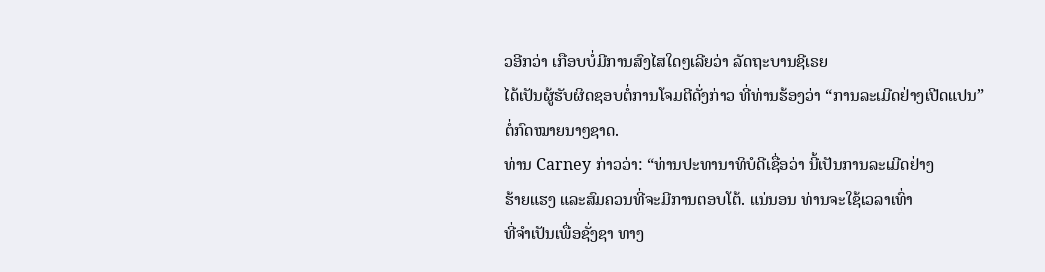ວອີກວ່າ ເກືອບບໍ່ມີການສົງໄສໃດໆເລີຍວ່າ ລັດຖະບານຊີເຣຍ
ໄດ້ເປັນຜູ້ຮັບຜິດຊອບຕໍ່ການໂຈມຕີດັ່ງກ່າວ ທີ່ທ່ານຮ້ອງວ່າ “ການລະເມີດຢ່າງເປີດແປນ”
ຕໍ່ກົດໝາຍນາໆຊາດ.
ທ່ານ Carney ກ່າວວ່າ: “ທ່ານປະທານາທິບໍດີເຊື່ອວ່າ ນີ້ເປັນການລະເມີດຢ່າງ
ຮ້າຍແຮງ ແລະສົມຄວນທີ່ຈະມີການຕອບໂຕ້. ແນ່ນອນ ທ່ານຈະໃຊ້ເວລາເທົ່າ
ທີ່ຈໍາເປັນເພື່ອຊັ່ງຊາ ທາງ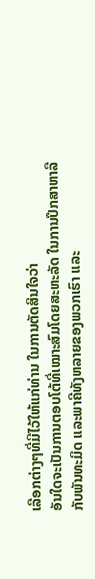ເລືອກຕ່າງໆທີ່ມີໄວ້ໃຫ້ແກ່ທ່ານ ໃນການຕັດສິນໃຈວ່າ
ອັນໃດຈະເປັນການຕອບໂຕ້ທີ່ເໝາະສົມໂດຍສະຫະລັດ ໃນການປຶກສາຫາລື
ກັບພັນທະມິດ ແລະພາຄີທັງຫລາຍຂອງພວກເຮົາ ແລະ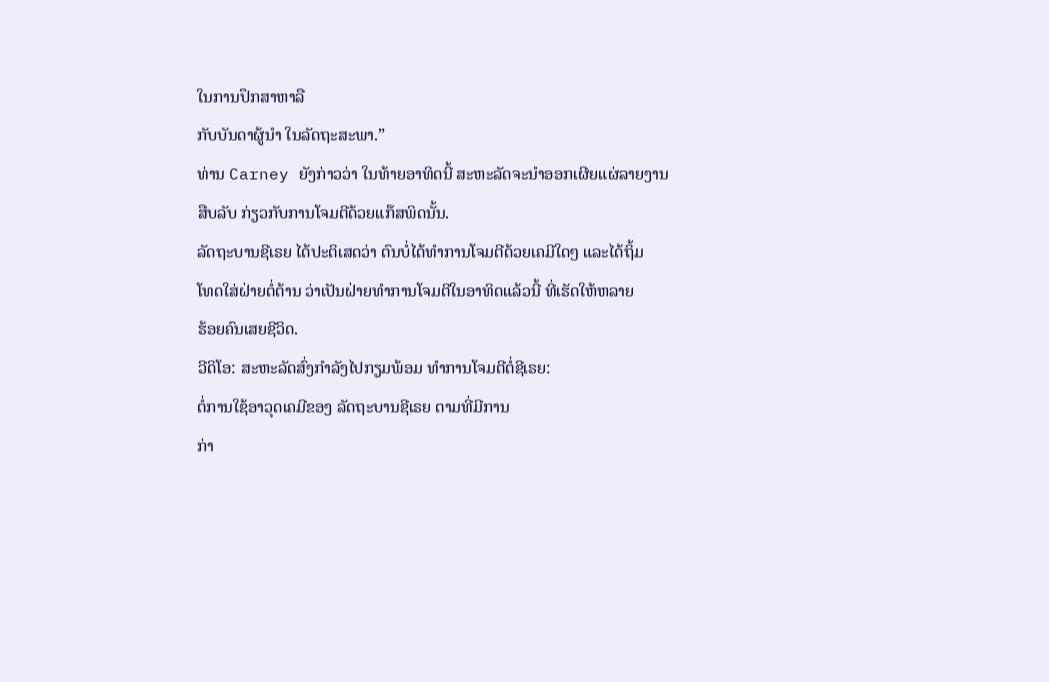ໃນການປຶກສາຫາລື
ກັບບັນດາຜູ້ນໍາ ໃນລັດຖະສະພາ.”
ທ່ານ Carney ຍັງກ່າວວ່າ ໃນທ້າຍອາທິດນີ້ ສະຫະລັດຈະນໍາອອກເຜີຍແຜ່ລາຍງານ
ສືບລັບ ກ່ຽວກັບການໂຈມຕີດ້ວຍແກ໊ສພິດນັ້ນ.
ລັດຖະບານຊີເຣຍ ໄດ້ປະຕິເສດວ່າ ຕົນບໍ່ໄດ້ທໍາການໂຈມຕີດ້ວຍເຄມີໃດໆ ແລະໄດ້ຖິ້ມ
ໂທດໃສ່ຝ່າຍຕໍ່ຕ້ານ ວ່າເປັນຝ່າຍທໍາການໂຈມຕີໃນອາທິດແລ້ວນີ້ ທີ່ເຮັດໃຫ້ຫລາຍ
ຮ້ອຍຄົນເສຍຊີວິດ.
ວີດິໂອ: ສະຫະລັດສົ່ງກໍາລັງໄປກຽມພ້ອມ ທໍາການໂຈມຕີຕໍ່ຊີເຣຍ:
ຕໍ່ການໃຊ້ອາວຸດເຄມີຂອງ ລັດຖະບານຊີເຣຍ ຕາມທີ່ມີການ
ກ່າ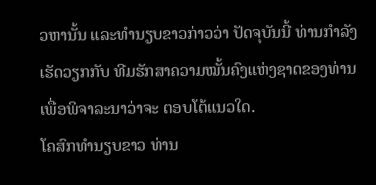ວຫານັ້ນ ແລະທໍານຽບຂາວກ່າວວ່າ ປັດຈຸບັນນີ້ ທ່ານກໍາລັງ
ເຮັດວຽກກັບ ທີມຮັກສາຄວາມໝັ້ນຄົງແຫ່ງຊາດຂອງທ່ານ
ເພື່ອພິຈາລະນາວ່າຈະ ຕອບໂຕ້ແນວໃດ.
ໂຄສົກທໍານຽບຂາວ ທ່ານ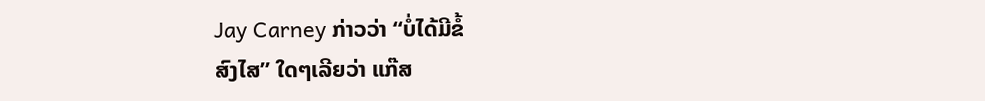Jay Carney ກ່າວວ່າ “ບໍ່ໄດ້ມີຂໍ້
ສົງໄສ” ໃດໆເລີຍວ່າ ແກ໊ສ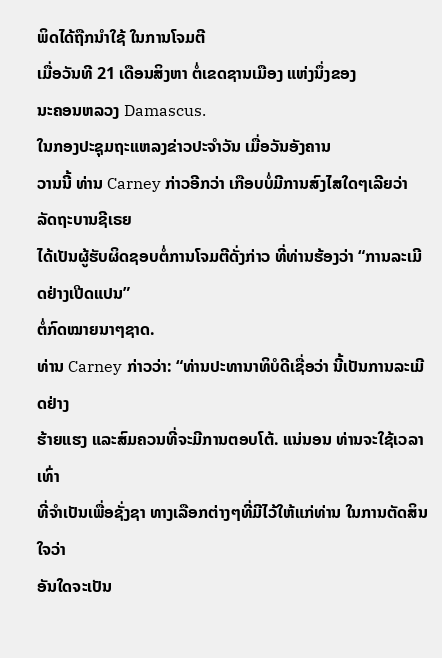ພິດໄດ້ຖືກນໍາໃຊ້ ໃນການໂຈມຕີ
ເມື່ອວັນທີ 21 ເດືອນສິງຫາ ຕໍ່ເຂດຊານເມືອງ ແຫ່ງນຶ່ງຂອງ
ນະຄອນຫລວງ Damascus.
ໃນກອງປະຊຸມຖະແຫລງຂ່າວປະຈໍາວັນ ເມື່ອວັນອັງຄານ
ວານນີ້ ທ່ານ Carney ກ່າວອີກວ່າ ເກືອບບໍ່ມີການສົງໄສໃດໆເລີຍວ່າ ລັດຖະບານຊີເຣຍ
ໄດ້ເປັນຜູ້ຮັບຜິດຊອບຕໍ່ການໂຈມຕີດັ່ງກ່າວ ທີ່ທ່ານຮ້ອງວ່າ “ການລະເມີດຢ່າງເປີດແປນ”
ຕໍ່ກົດໝາຍນາໆຊາດ.
ທ່ານ Carney ກ່າວວ່າ: “ທ່ານປະທານາທິບໍດີເຊື່ອວ່າ ນີ້ເປັນການລະເມີດຢ່າງ
ຮ້າຍແຮງ ແລະສົມຄວນທີ່ຈະມີການຕອບໂຕ້. ແນ່ນອນ ທ່ານຈະໃຊ້ເວລາເທົ່າ
ທີ່ຈໍາເປັນເພື່ອຊັ່ງຊາ ທາງເລືອກຕ່າງໆທີ່ມີໄວ້ໃຫ້ແກ່ທ່ານ ໃນການຕັດສິນໃຈວ່າ
ອັນໃດຈະເປັນ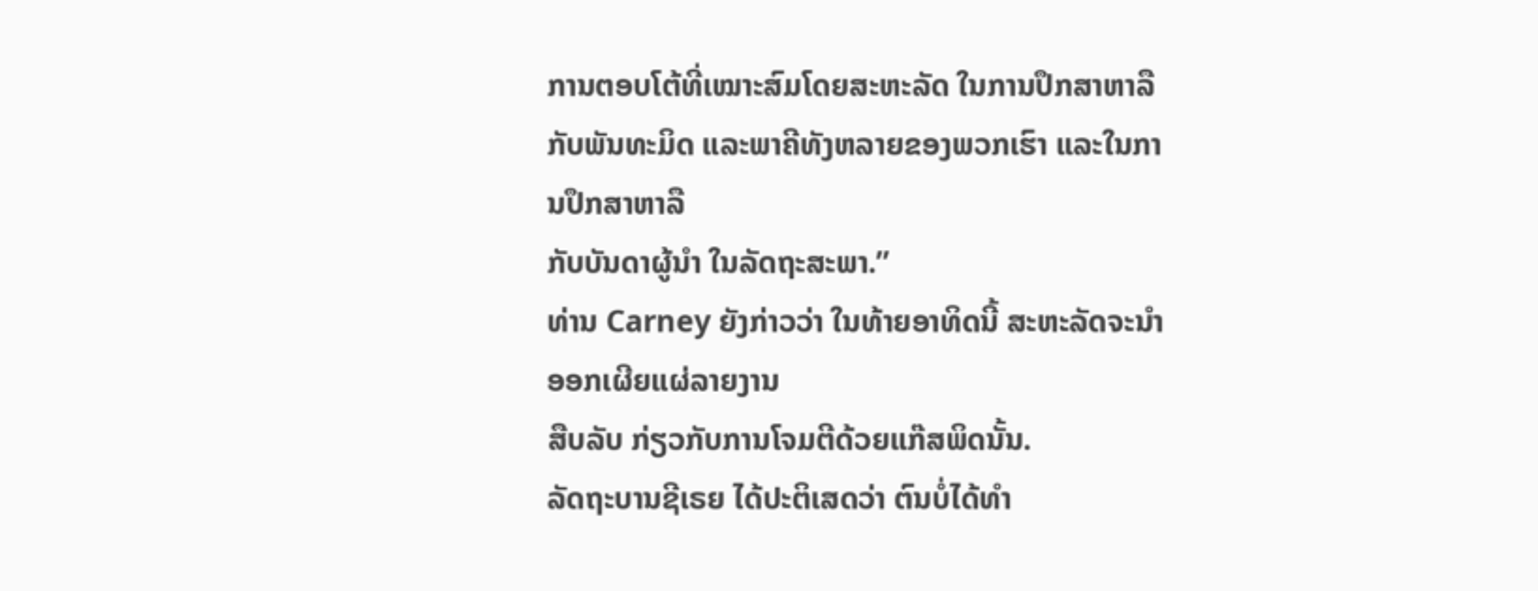ການຕອບໂຕ້ທີ່ເໝາະສົມໂດຍສະຫະລັດ ໃນການປຶກສາຫາລື
ກັບພັນທະມິດ ແລະພາຄີທັງຫລາຍຂອງພວກເຮົາ ແລະໃນການປຶກສາຫາລື
ກັບບັນດາຜູ້ນໍາ ໃນລັດຖະສະພາ.”
ທ່ານ Carney ຍັງກ່າວວ່າ ໃນທ້າຍອາທິດນີ້ ສະຫະລັດຈະນໍາອອກເຜີຍແຜ່ລາຍງານ
ສືບລັບ ກ່ຽວກັບການໂຈມຕີດ້ວຍແກ໊ສພິດນັ້ນ.
ລັດຖະບານຊີເຣຍ ໄດ້ປະຕິເສດວ່າ ຕົນບໍ່ໄດ້ທໍາ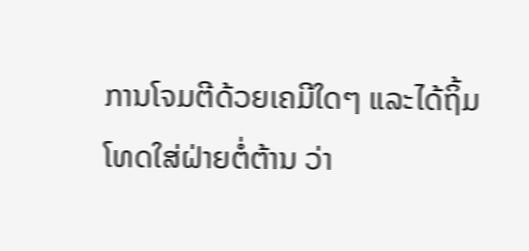ການໂຈມຕີດ້ວຍເຄມີໃດໆ ແລະໄດ້ຖິ້ມ
ໂທດໃສ່ຝ່າຍຕໍ່ຕ້ານ ວ່າ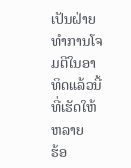ເປັນຝ່າຍທໍາການໂຈມຕີໃນອາທິດແລ້ວນີ້ ທີ່ເຮັດໃຫ້ຫລາຍ
ຮ້ອ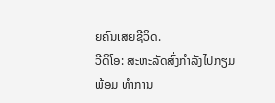ຍຄົນເສຍຊີວິດ.
ວີດິໂອ: ສະຫະລັດສົ່ງກໍາລັງໄປກຽມພ້ອມ ທໍາການ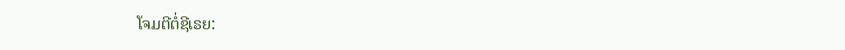ໂຈມຕີຕໍ່ຊີເຣຍ: